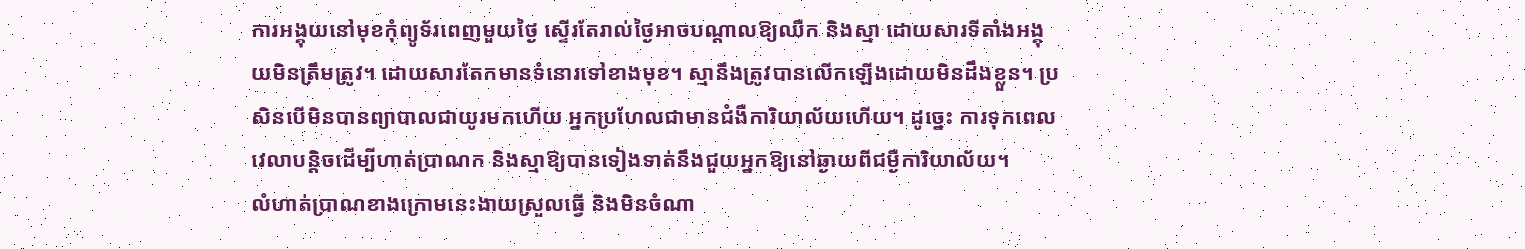ការអង្គុយនៅមុខកុំព្យូទ័រពេញមួយថ្ងៃ ស្ទើរតែរាល់ថ្ងៃអាចបណ្តាលឱ្យឈឺក និងស្មា ដោយសារទីតាំងអង្គុយមិនត្រឹមត្រូវ។ ដោយសារតែកមានទំនោរទៅខាងមុខ។ ស្មានឹងត្រូវបានលើកឡើងដោយមិនដឹងខ្លួន។ ប្រសិនបើមិនបានព្យាបាលជាយូរមកហើយ អ្នកប្រហែលជាមានជំងឺការិយាល័យហើយ។ ដូច្នេះ ការទុកពេលវេលាបន្តិចដើម្បីហាត់ប្រាណក និងស្មាឱ្យបានទៀងទាត់នឹងជួយអ្នកឱ្យនៅឆ្ងាយពីជម្ងឺការិយាល័យ។
លំហាត់ប្រាណខាងក្រោមនេះងាយស្រួលធ្វើ និងមិនចំណា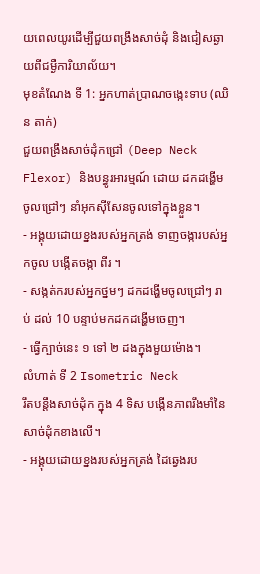យពេលយូរដើម្បីជួយពង្រឹងសាច់ដុំ និងជៀសឆ្ងាយពីជម្ងឺការិយាល័យ។
មុខតំណែង ទី 1: អ្នកហាត់ប្រាណចង្កេះទាប (ឈិន តាក់)
ជួយពង្រឹងសាច់ដុំកជ្រៅ (Deep Neck Flexor) និងបន្ធូរអារម្មណ៍ ដោយ ដកដង្ហើមចូលជ្រៅៗ នាំអុកស៊ីសែនចូលទៅក្នុងខ្លួន។
- អង្គុយដោយខ្នងរបស់អ្នកត្រង់ ទាញចង្ការបស់អ្នកចូល បង្កើតចង្កា ពីរ ។
- សង្កត់ករបស់អ្នកថ្នមៗ ដកដង្ហើមចូលជ្រៅៗ រាប់ ដល់ 10 បន្ទាប់មកដកដង្ហើមចេញ។
- ធ្វើក្បាច់នេះ ១ ទៅ ២ ដងក្នុងមួយម៉ោង។
លំហាត់ ទី 2 Isometric Neck
រឹតបន្តឹងសាច់ដុំក ក្នុង 4 ទិស បង្កើនភាពរឹងមាំនៃសាច់ដុំកខាងលើ។
- អង្គុយដោយខ្នងរបស់អ្នកត្រង់ ដៃឆ្វេងរប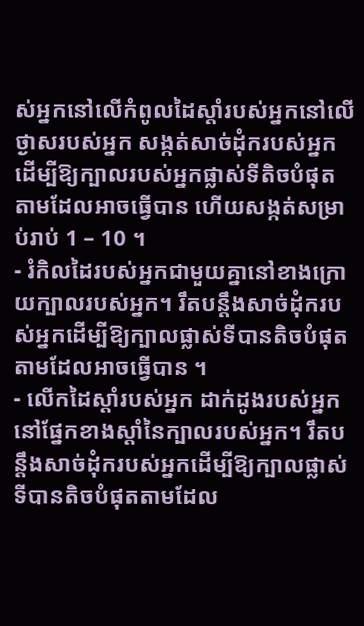ស់អ្នកនៅលើកំពូលដៃស្តាំរបស់អ្នកនៅលើថ្ងាសរបស់អ្នក សង្កត់សាច់ដុំករបស់អ្នក ដើម្បីឱ្យក្បាលរបស់អ្នកផ្លាស់ទីតិចបំផុតតាមដែលអាចធ្វើបាន ហើយសង្កត់សម្រាប់រាប់ 1 – 10 ។
- រំកិលដៃរបស់អ្នកជាមួយគ្នានៅខាងក្រោយក្បាលរបស់អ្នក។ រឹតបន្តឹងសាច់ដុំករបស់អ្នកដើម្បីឱ្យក្បាលផ្លាស់ទីបានតិចបំផុតតាមដែលអាចធ្វើបាន ។
- លើកដៃស្តាំរបស់អ្នក ដាក់ដូងរបស់អ្នកនៅផ្នែកខាងស្តាំនៃក្បាលរបស់អ្នក។ រឹតបន្តឹងសាច់ដុំករបស់អ្នកដើម្បីឱ្យក្បាលផ្លាស់ទីបានតិចបំផុតតាមដែល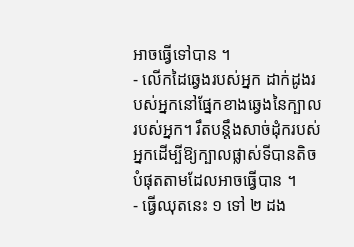អាចធ្វើទៅបាន ។
- លើកដៃឆ្វេងរបស់អ្នក ដាក់ដូងរបស់អ្នកនៅផ្នែកខាងឆ្វេងនៃក្បាលរបស់អ្នក។ រឹតបន្តឹងសាច់ដុំករបស់អ្នកដើម្បីឱ្យក្បាលផ្លាស់ទីបានតិចបំផុតតាមដែលអាចធ្វើបាន ។
- ធ្វើឈុតនេះ ១ ទៅ ២ ដង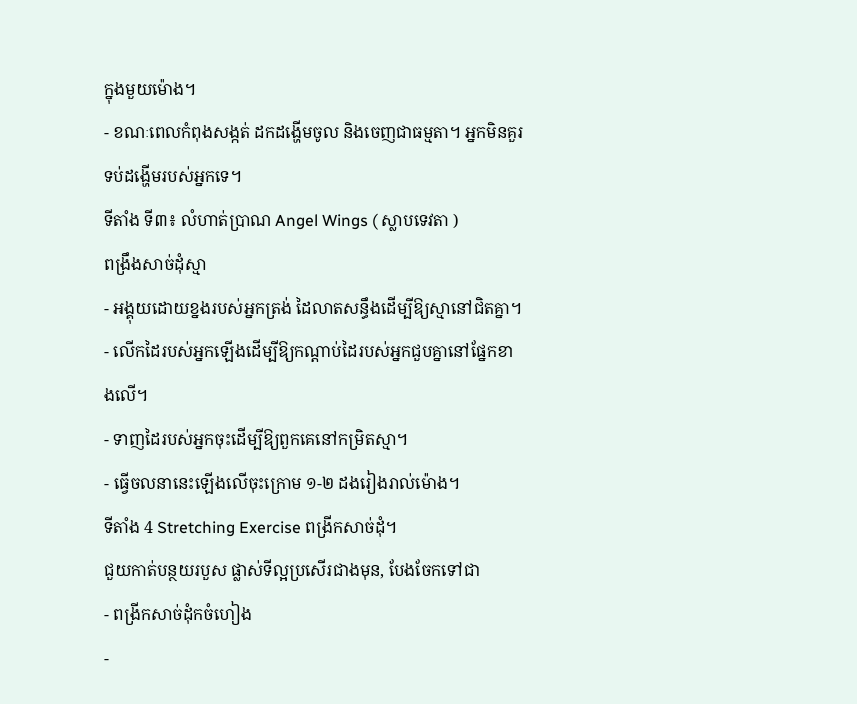ក្នុងមួយម៉ោង។
- ខណៈពេលកំពុងសង្កត់ ដកដង្ហើមចូល និងចេញជាធម្មតា។ អ្នកមិនគួរទប់ដង្ហើមរបស់អ្នកទេ។
ទីតាំង ទី៣៖ លំហាត់ប្រាណ Angel Wings ( ស្លាបទេវតា )
ពង្រឹងសាច់ដុំស្មា
- អង្គុយដោយខ្នងរបស់អ្នកត្រង់ ដៃលាតសន្ធឹងដើម្បីឱ្យស្មានៅជិតគ្នា។
- លើកដៃរបស់អ្នកឡើងដើម្បីឱ្យកណ្តាប់ដៃរបស់អ្នកជួបគ្នានៅផ្នែកខាងលើ។
- ទាញដៃរបស់អ្នកចុះដើម្បីឱ្យពួកគេនៅកម្រិតស្មា។
- ធ្វើចលនានេះឡើងលើចុះក្រោម ១-២ ដងរៀងរាល់ម៉ោង។
ទីតាំង 4 Stretching Exercise ពង្រីកសាច់ដុំ។
ជួយកាត់បន្ថយរបួស ផ្លាស់ទីល្អប្រសើរជាងមុន, បែងចែកទៅជា
- ពង្រីកសាច់ដុំកចំហៀង
-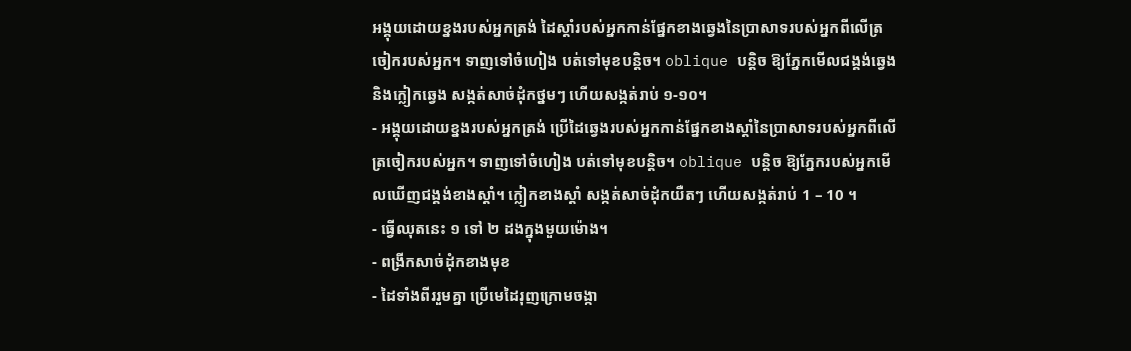អង្គុយដោយខ្នងរបស់អ្នកត្រង់ ដៃស្តាំរបស់អ្នកកាន់ផ្នែកខាងឆ្វេងនៃប្រាសាទរបស់អ្នកពីលើត្រចៀករបស់អ្នក។ ទាញទៅចំហៀង បត់ទៅមុខបន្តិច។ oblique បន្តិច ឱ្យភ្នែកមើលជង្គង់ឆ្វេង និងក្លៀកឆ្វេង សង្កត់សាច់ដុំកថ្នមៗ ហើយសង្កត់រាប់ ១-១០។
- អង្គុយដោយខ្នងរបស់អ្នកត្រង់ ប្រើដៃឆ្វេងរបស់អ្នកកាន់ផ្នែកខាងស្តាំនៃប្រាសាទរបស់អ្នកពីលើត្រចៀករបស់អ្នក។ ទាញទៅចំហៀង បត់ទៅមុខបន្តិច។ oblique បន្តិច ឱ្យភ្នែករបស់អ្នកមើលឃើញជង្គង់ខាងស្តាំ។ ក្លៀកខាងស្តាំ សង្កត់សាច់ដុំកយឺតៗ ហើយសង្កត់រាប់ 1 – 10 ។
- ធ្វើឈុតនេះ ១ ទៅ ២ ដងក្នុងមួយម៉ោង។
- ពង្រីកសាច់ដុំកខាងមុខ
- ដៃទាំងពីររួមគ្នា ប្រើមេដៃរុញក្រោមចង្កា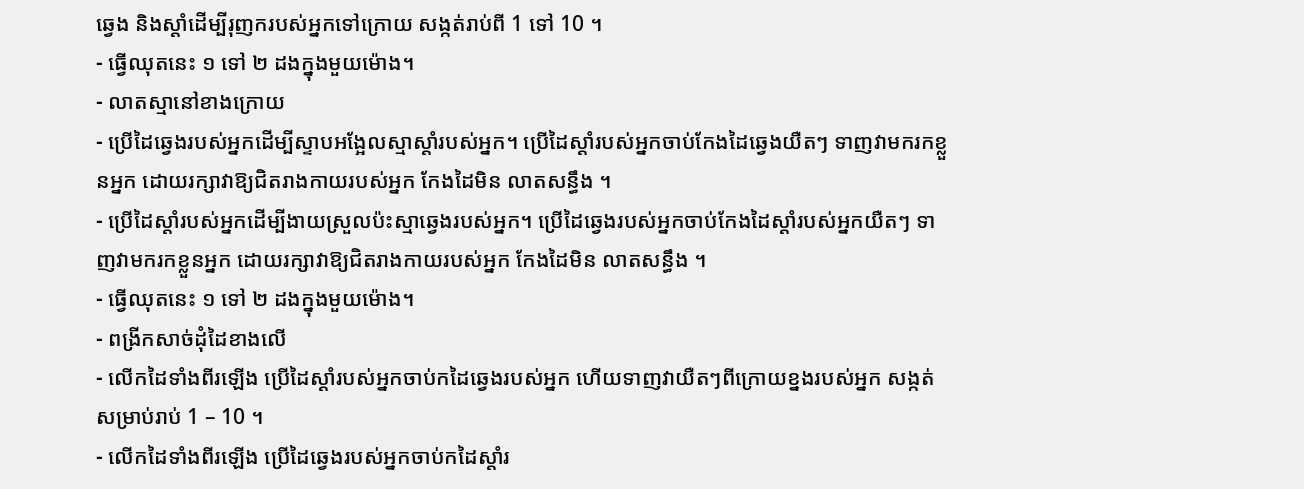ឆ្វេង និងស្តាំដើម្បីរុញករបស់អ្នកទៅក្រោយ សង្កត់រាប់ពី 1 ទៅ 10 ។
- ធ្វើឈុតនេះ ១ ទៅ ២ ដងក្នុងមួយម៉ោង។
- លាតស្មានៅខាងក្រោយ
- ប្រើដៃឆ្វេងរបស់អ្នកដើម្បីស្ទាបអង្អែលស្មាស្តាំរបស់អ្នក។ ប្រើដៃស្តាំរបស់អ្នកចាប់កែងដៃឆ្វេងយឺតៗ ទាញវាមករកខ្លួនអ្នក ដោយរក្សាវាឱ្យជិតរាងកាយរបស់អ្នក កែងដៃមិន លាតសន្ធឹង ។
- ប្រើដៃស្តាំរបស់អ្នកដើម្បីងាយស្រួលប៉ះស្មាឆ្វេងរបស់អ្នក។ ប្រើដៃឆ្វេងរបស់អ្នកចាប់កែងដៃស្តាំរបស់អ្នកយឺតៗ ទាញវាមករកខ្លួនអ្នក ដោយរក្សាវាឱ្យជិតរាងកាយរបស់អ្នក កែងដៃមិន លាតសន្ធឹង ។
- ធ្វើឈុតនេះ ១ ទៅ ២ ដងក្នុងមួយម៉ោង។
- ពង្រីកសាច់ដុំដៃខាងលើ
- លើកដៃទាំងពីរឡើង ប្រើដៃស្តាំរបស់អ្នកចាប់កដៃឆ្វេងរបស់អ្នក ហើយទាញវាយឺតៗពីក្រោយខ្នងរបស់អ្នក សង្កត់សម្រាប់រាប់ 1 – 10 ។
- លើកដៃទាំងពីរឡើង ប្រើដៃឆ្វេងរបស់អ្នកចាប់កដៃស្តាំរ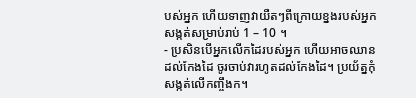បស់អ្នក ហើយទាញវាយឺតៗពីក្រោយខ្នងរបស់អ្នក សង្កត់សម្រាប់រាប់ 1 – 10 ។
- ប្រសិនបើអ្នកលើកដៃរបស់អ្នក ហើយអាចឈានដល់កែងដៃ ចូរចាប់វារហូតដល់កែងដៃ។ ប្រយ័ត្នកុំសង្កត់លើកញ្ចឹងក។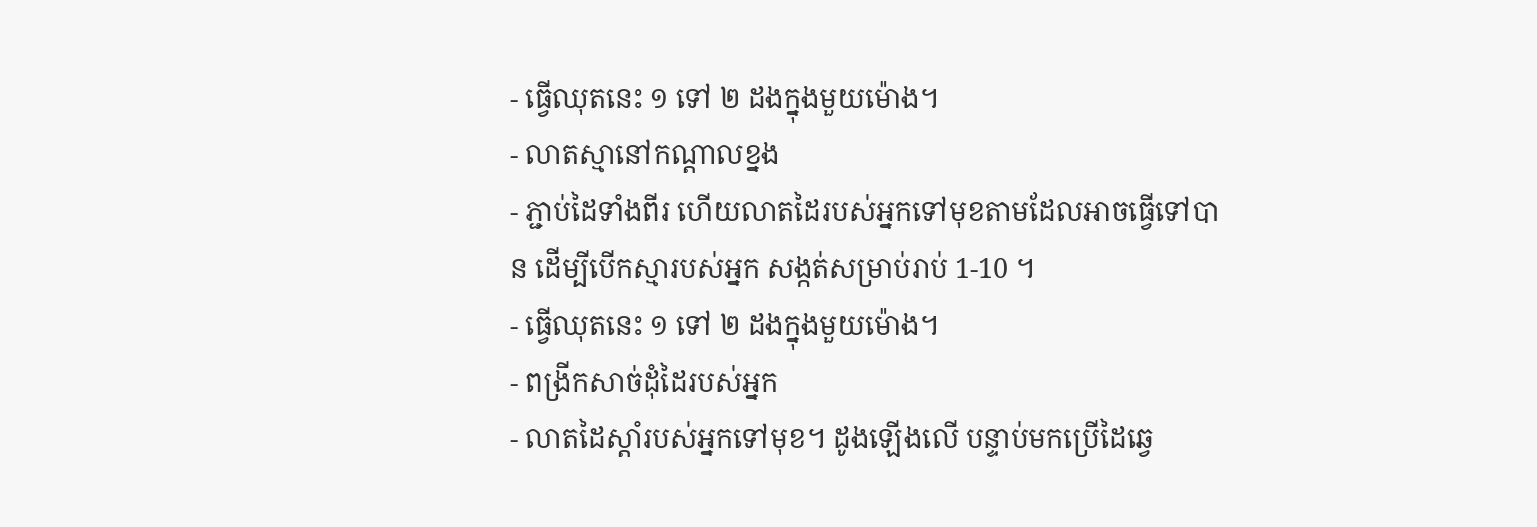- ធ្វើឈុតនេះ ១ ទៅ ២ ដងក្នុងមួយម៉ោង។
- លាតស្មានៅកណ្តាលខ្នង
- ភ្ជាប់ដៃទាំងពីរ ហើយលាតដៃរបស់អ្នកទៅមុខតាមដែលអាចធ្វើទៅបាន ដើម្បីបើកស្មារបស់អ្នក សង្កត់សម្រាប់រាប់ 1-10 ។
- ធ្វើឈុតនេះ ១ ទៅ ២ ដងក្នុងមួយម៉ោង។
- ពង្រីកសាច់ដុំដៃរបស់អ្នក
- លាតដៃស្តាំរបស់អ្នកទៅមុខ។ ដូងឡើងលើ បន្ទាប់មកប្រើដៃឆ្វេ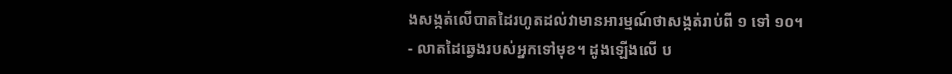ងសង្កត់លើបាតដៃរហូតដល់វាមានអារម្មណ៍ថាសង្កត់រាប់ពី ១ ទៅ ១០។
- លាតដៃឆ្វេងរបស់អ្នកទៅមុខ។ ដូងឡើងលើ ប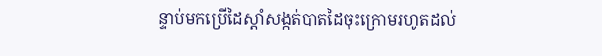ន្ទាប់មកប្រើដៃស្តាំសង្កត់បាតដៃចុះក្រោមរហូតដល់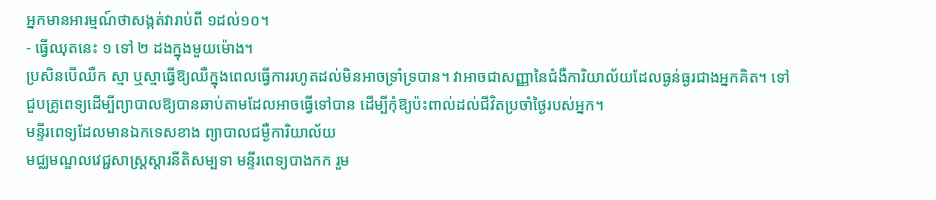អ្នកមានអារម្មណ៍ថាសង្កត់វារាប់ពី ១ដល់១០។
- ធ្វើឈុតនេះ ១ ទៅ ២ ដងក្នុងមួយម៉ោង។
ប្រសិនបើឈឺក ស្មា ឬស្មាធ្វើឱ្យឈឺក្នុងពេលធ្វើការរហូតដល់មិនអាចទ្រាំទ្របាន។ វាអាចជាសញ្ញានៃជំងឺការិយាល័យដែលធ្ងន់ធ្ងរជាងអ្នកគិត។ ទៅជួបគ្រូពេទ្យដើម្បីព្យាបាលឱ្យបានឆាប់តាមដែលអាចធ្វើទៅបាន ដើម្បីកុំឱ្យប៉ះពាល់ដល់ជីវិតប្រចាំថ្ងៃរបស់អ្នក។
មន្ទីរពេទ្យដែលមានឯកទេសខាង ព្យាបាលជម្ងឺការិយាល័យ
មជ្ឈមណ្ឌលវេជ្ជសាស្ត្រស្តារនីតិសម្បទា មន្ទីរពេទ្យបាងកក រួម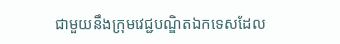ជាមួយនឹងក្រុមវេជ្ជបណ្ឌិតឯកទេសដែល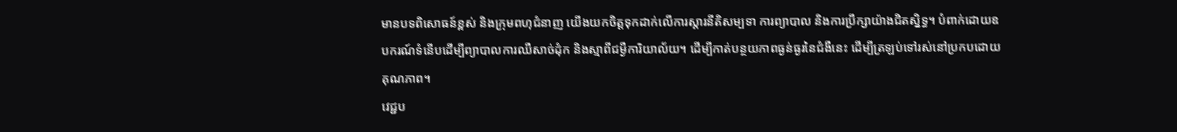មានបទពិសោធន៍ខ្ពស់ និងក្រុមពហុជំនាញ យើងយកចិត្តទុកដាក់លើការស្តារនីតិសម្បទា ការព្យាបាល និងការប្រឹក្សាយ៉ាងជិតស្និទ្ធ។ បំពាក់ដោយឧបករណ៍ទំនើបដើម្បីព្យាបាលការឈឺសាច់ដុំក និងស្មាពីជម្ងឺការិយាល័យ។ ដើម្បីកាត់បន្ថយភាពធ្ងន់ធ្ងរនៃជំងឺនេះ ដើម្បីត្រឡប់ទៅរស់នៅប្រកបដោយគុណភាព។
វេជ្ជប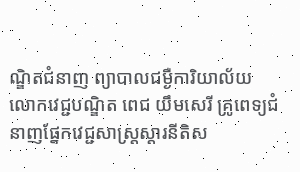ណ្ឌិតជំនាញ ព្យាបាលជម្ងឺការិយាល័យ
លោកវេជ្ជបណ្ឌិត ពេជ យឹមសេរី គ្រូពេទ្យជំនាញផ្នែកវេជ្ជសាស្ត្រស្តារនីតិស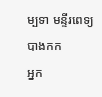ម្បទា មន្ទីរពេទ្យបាងកក
អ្នក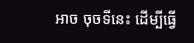អាច ចុចទីនេះ ដើម្បីធ្វើ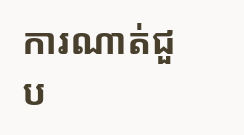ការណាត់ជួប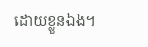ដោយខ្លួនឯង។